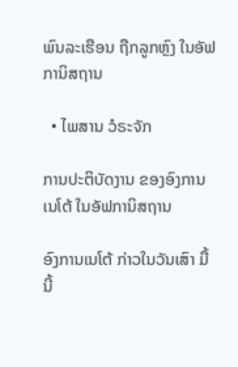ພົນລະເຮືອນ ຖືກລູກຫຼົງ ໃນອັຟການິສຖານ

  • ໄພສານ ວໍຣະຈັກ

ການປະຕິບັດງານ ຂອງອົງການເນໂຕ້ ໃນອັຟການິສຖານ

ອົງການເນໂຕ້ ກ່າວໃນວັນເສົາ ມື້ນີ້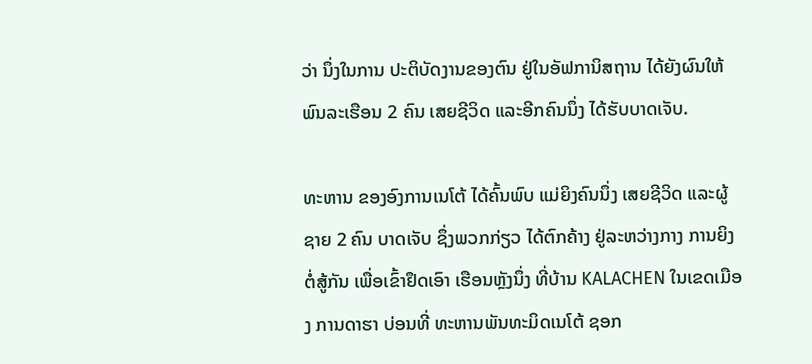ວ່າ ນຶ່ງໃນການ ປະຕິບັດງານຂອງຕົນ ຢູ່ໃນອັຟການິສຖານ ໄດ້ຍັງຜົນໃຫ້ ພົນລະເຮືອນ 2 ຄົນ ເສຍຊີວິດ ແລະອີກຄົນນຶ່ງ ໄດ້ຮັບບາດເຈັບ.

ທະຫານ ຂອງອົງການເນໂຕ້ ໄດ້ຄົ້ນພົບ ແມ່ຍິງຄົນນຶ່ງ ເສຍຊີວິດ ແລະຜູ້ຊາຍ 2 ຄົນ ບາດເຈັບ ຊຶ່ງພວກກ່ຽວ ໄດ້ຕົກຄ້າງ ຢູ່ລະຫວ່າງກາງ ການຍິງຕໍ່ສູ້ກັນ ເພື່ອເຂົ້າຢຶດເອົາ ເຮືອນຫຼັງນຶ່ງ ທີ່ບ້ານ KALACHEN ໃນເຂດເມືອງ ການດາຮາ ບ່ອນທີ່ ທະຫານພັນທະມິດເນໂຕ້ ຊອກ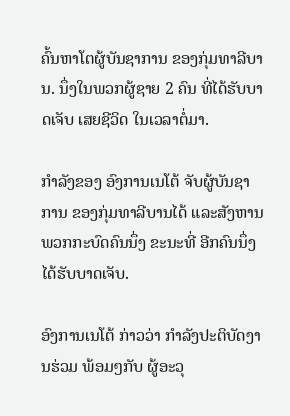ຄົ້ນຫາໂຕຜູ້ບັນຊາການ ຂອງກຸ່ມທາລີບານ. ນຶ່ງໃນພວກຜູ້ຊາຍ 2 ຄົນ ທີ່ໄດ້ຮັບບາດເຈັບ ເສຍຊີວິດ ໃນເວລາຕໍ່ມາ.

ກຳລັງຂອງ ອົງການເນໂຕ້ ຈັບຜູ້ບັນຊາການ ຂອງກຸ່ມທາລີບານໄດ້ ແລະສັງຫານ ພວກກະບົດຄົນນຶ່ງ ຂະນະທີ່ ອີກຄົນນຶ່ງ ໄດ້ຮັບບາດເຈັບ.

ອົງການເນໂຕ້ ກ່າວວ່າ ກຳລັງປະຕິບັດງານຮ່ວມ ພ້ອມໆກັບ ຜູ້ອະວຸ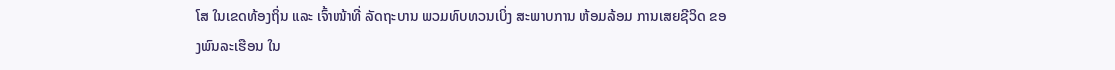ໂສ ໃນເຂດທ້ອງຖິ່ນ ແລະ ເຈົ້າໜ້າທີ່ ລັດຖະບານ ພວມທົບທວນເບິ່ງ ສະພາບການ ຫ້ອມລ້ອມ ການເສຍຊີວິດ ຂອງພົນລະເຮືອນ ໃນ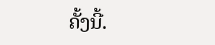ຄັ້ງນີ້.